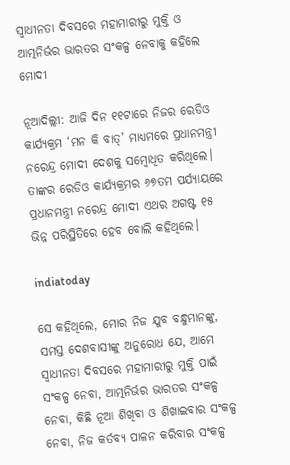ସ୍ୱାଧୀନତା ଦିବସରେ ମହାମାରୀରୁ ମୁକ୍ତି ଓ ଆତ୍ମନିର୍ଭର ଭାରତର ସଂକଳ୍ପ ନେବାକୁ କହିଲେ ମୋଦୀ

ନୂଆଦିଲ୍ଲୀ: ଆଜି ଦିନ ୧୧ଟାରେ ନିଜର ରେଡିଓ କାର୍ଯ୍ୟକ୍ରମ ‘ମନ କି ବାତ୍’ ମାଧ୍ୟମରେ ପ୍ରଧାନମନ୍ତ୍ରୀ ନରେନ୍ଦ୍ର ମୋଦୀ ଦେଶକୁ ସମ୍ବୋଧିତ କରିଥିଲେ। ତାଙ୍କର ରେଡିଓ କାର୍ଯ୍ୟକ୍ରମର ୬୭ତମ ପର୍ଯ୍ୟାୟରେ ପ୍ରଧାନମନ୍ତ୍ରୀ ନରେନ୍ଦ୍ର ମୋଦୀ ଏଥର ଅଗଷ୍ଟ ୧୫ ଭିନ୍ନ ପରିସ୍ଥିତିରେ ହେବ ବୋଲି କହିଥିଲେ।

indiatoday

ସେ କହିଥିଲେ, ମୋର ନିଜ ଯୁବ ବନ୍ଧୁମାନଙ୍କୁ, ସମସ୍ତ ଦେଶବାସୀଙ୍କୁ ଅନୁରୋଧ ଯେ, ଆମେ ସ୍ୱାଧୀନତା ଦିବସରେ ମହାମାରୀରୁ ମୁକ୍ତି ପାଇଁ ସଂକଳ୍ପ ନେବା, ଆତ୍ମନିର୍ଭର ଭାରତର ସଂକଳ୍ପ ନେବା, କିଛି ନୂଆ ଶିଖିବା ଓ ଶିଖାଇବାର ସଂକଳ୍ପ ନେବା, ନିଜ କର୍ତବ୍ୟ ପାଳନ କରିବାର ସଂକଳ୍ପ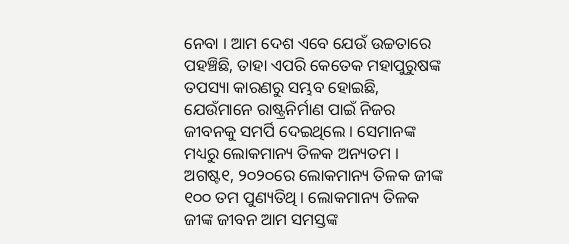ନେବା । ଆମ ଦେଶ ଏବେ ଯେଉଁ ଉଚ୍ଚତାରେ ପହଞ୍ଚିଛି, ତାହା ଏପରି କେତେକ ମହାପୁରୁଷଙ୍କ ତପସ୍ୟା କାରଣରୁ ସମ୍ଭବ ହୋଇଛି, ଯେଉଁମାନେ ରାଷ୍ଟ୍ରନିର୍ମାଣ ପାଇଁ ନିଜର ଜୀବନକୁ ସମର୍ପି ଦେଇଥିଲେ । ସେମାନଙ୍କ ମଧ୍ୟରୁ ଲୋକମାନ୍ୟ ତିଳକ ଅନ୍ୟତମ ।  ଅଗଷ୍ଟ୧, ୨୦୨୦ରେ ଲୋକମାନ୍ୟ ତିଳକ ଜୀଙ୍କ ୧୦୦ ତମ ପୁଣ୍ୟତିଥି । ଲୋକମାନ୍ୟ ତିଳକ ଜୀଙ୍କ ଜୀବନ ଆମ ସମସ୍ତଙ୍କ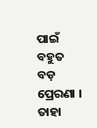ପାଇଁ ବହୁତ ବଡ଼ ପ୍ରେରଣା । ତାହା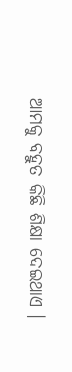ଆମକୁ ବହୁତ କିଛି ଶିକ୍ଷା ଦେଇଥାଏ ।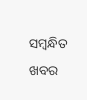ସମ୍ବନ୍ଧିତ ଖବର